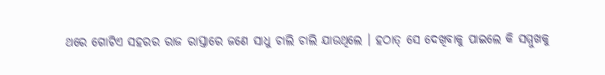ଥରେ ଗୋଟିଏ ସହରର ରାଜ ରାସ୍ତାରେ ଜଣେ ସାଧୁ ଚାଲି ଚାଲି ଯାଉଥିଲେ । ହଠାତ୍ ସେ ଦେଖିବାକୁ ପାଇଲେ କି ସମ୍ମୁଖକୁ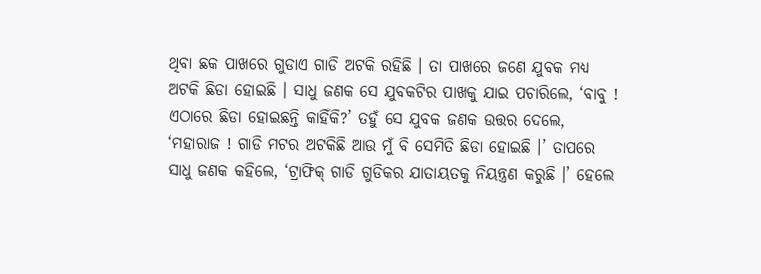ଥିବା ଛକ ପାଖରେ ଗୁଡାଏ ଗାଡି ଅଟକି ରହିଛି । ତା ପାଖରେ ଜଣେ ଯୁବକ ମଧ୍ୟ ଅଟକି ଛିଡା ହୋଇଛି । ସାଧୁ ଜଣକ ସେ ଯୁବକଟିର ପାଖକୁ ଯାଇ ପଚାରିଲେ, ‘ବାବୁ ! ଏଠାରେ ଛିଡା ହୋଇଛନ୍ତି କାହିଁକି?’ ତହୁଁ ସେ ଯୁବକ ଜଣକ ଉତ୍ତର ଦେଲେ, ‘ମହାରାଜ ! ଗାଡି ମଟର ଅଟକିଛି ଆଉ ମୁଁ ବି ସେମିତି ଛିଡା ହୋଇଛି ।’ ତାପରେ ସାଧୁ ଜଣକ କହିଲେ, ‘ଟ୍ରାଫିକ୍ ଗାଡି ଗୁଡିକର ଯାତାୟତକୁ ନିୟନ୍ତ୍ରଣ କରୁଛି ।’ ହେଲେ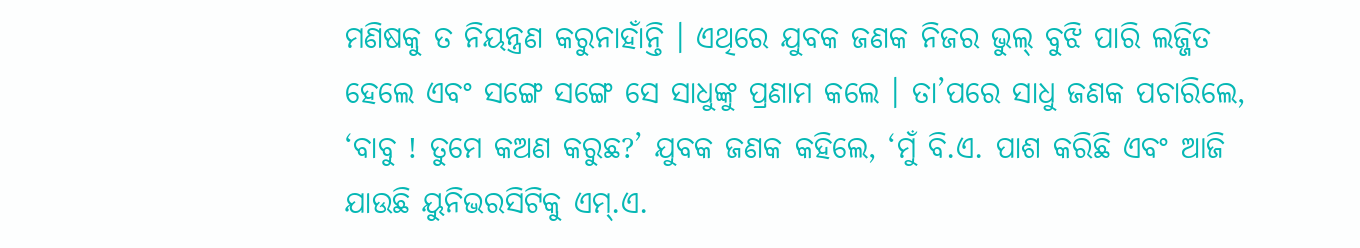ମଣିଷକୁ ତ ନିୟନ୍ତ୍ରଣ କରୁନାହାଁନ୍ତି । ଏଥିରେ ଯୁବକ ଜଣକ ନିଜର ଭୁଲ୍ ବୁଝି ପାରି ଲଜ୍ଜିତ ହେଲେ ଏବଂ ସଙ୍ଗେ ସଙ୍ଗେ ସେ ସାଧୁଙ୍କୁ ପ୍ରଣାମ କଲେ । ତା’ପରେ ସାଧୁ ଜଣକ ପଚାରିଲେ, ‘ବାବୁ ! ତୁମେ କଅଣ କରୁଛ?’ ଯୁବକ ଜଣକ କହିଲେ, ‘ମୁଁ ବି.ଏ. ପାଶ କରିଛି ଏବଂ ଆଜି ଯାଉଛି ୟୁନିଭରସିଟିକୁ ଏମ୍.ଏ.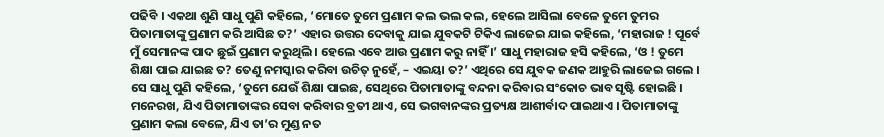ପଢିବି । ଏକଥା ଶୁଣି ସାଧୁ ପୁଣି କହିଲେ, ‘ମୋତେ ତୁମେ ପ୍ରଣାମ କଲ ଭଲ କଲ, ହେଲେ ଆସିଲା ବେଳେ ତୁମେ ତୁମର ପିତାମାତାଙ୍କୁ ପ୍ରଣାମ କରି ଆସିଛ ତ?’ ଏହାର ଉତ୍ତର ଦେବାକୁ ଯାଇ ଯୁବକଟି ଟିକିଏ ଲାଜେଇ ଯାଇ କହିଲେ, ‘ମହାରାଜ ! ପୂର୍ବେ ମୁଁ ସେମାନଙ୍କ ପାଦ ଛୁଇଁ ପ୍ରଣାମ କରୁଥିଲି । ହେଲେ ଏବେ ଆଉ ପ୍ରଣାମ କରୁ ନାହିଁ ।’ ସାଧୁ ମହାରାଜ ହସି କହିଲେ, ‘ଓ ! ତୁମେ ଶିକ୍ଷା ପାଇ ଯାଇଛ ତ? ତେଣୁ ନମସ୍କାର କରିବା ଉଚିତ୍ ନୁହେଁ, – ଏଇୟା ତ?’ ଏଥିରେ ସେ ଯୁବକ ଜଣକ ଆହୁରି ଲାଜେଇ ଗଲେ । ସେ ସାଧୁ ପୁଣି କହିଲେ, ‘ତୁମେ ଯେଉଁ ଶିକ୍ଷା ପାଇଛ, ସେଥିରେ ପିତାମାତାଙ୍କୁ ବନ୍ଦନା କରିବାର ସଂକୋଚ ଭାବ ସୃଷ୍ଟି ହୋଇଛି । ମନେରଖ, ଯିଏ ପିତାମାତାଙ୍କର ସେବା କରିବାର ବ୍ରତୀ ଥାଏ, ସେ ଭଗବାନଙ୍କର ପ୍ରତ୍ୟକ୍ଷ ଆଶୀର୍ବାଦ ପାଇଥାଏ । ପିତାମାତାଙ୍କୁ ପ୍ରଣାମ କଲା ବେଳେ, ଯିଏ ତା’ର ମୁଣ୍ଡ ନତ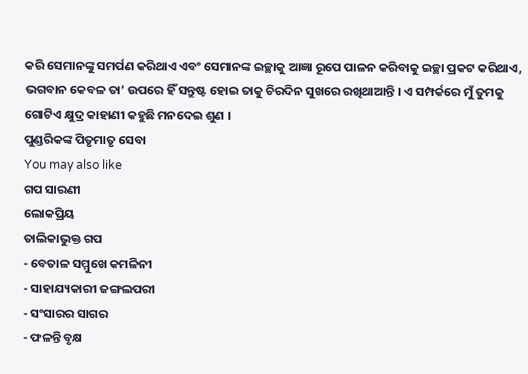କରି ସେମାନଙ୍କୁ ସମର୍ପଣ କରିଥାଏ ଏବଂ ସେମାନଙ୍କ ଇଚ୍ଛାକୁ ଆଜ୍ଞା ରୂପେ ପାଳନ କରିବାକୁ ଇଚ୍ଛା ପ୍ରକଟ କରିଥାଏ, ଭଗବାନ କେବଳ ତା’ ଉପରେ ହିଁ ସନ୍ତୁଷ୍ଟ ହୋଇ ତାକୁ ଚିରଦିନ ସୁଖରେ ରଖିଥାଆନ୍ତି । ଏ ସମ୍ପର୍କରେ ମୁଁ ତୁମକୁ ଗୋଟିଏ କ୍ଷୁଦ୍ର କାହାଣୀ କହୁଛି ମନଦେଇ ଶୁଣ ।
ପୁଣ୍ଡରିକଙ୍କ ପିତୃମାତୃ ସେବା
You may also like
ଗପ ସାରଣୀ
ଲୋକପ୍ରିୟ
ତାଲିକାଭୁକ୍ତ ଗପ
- ବେତାଳ ସମ୍ମୁଖେ କମଳିନୀ
- ସାହାଯ୍ୟକାରୀ ଜଙ୍ଗଲପରୀ
- ସଂସାରର ସାଗର
- ଫଳନ୍ତି ବୃକ୍ଷ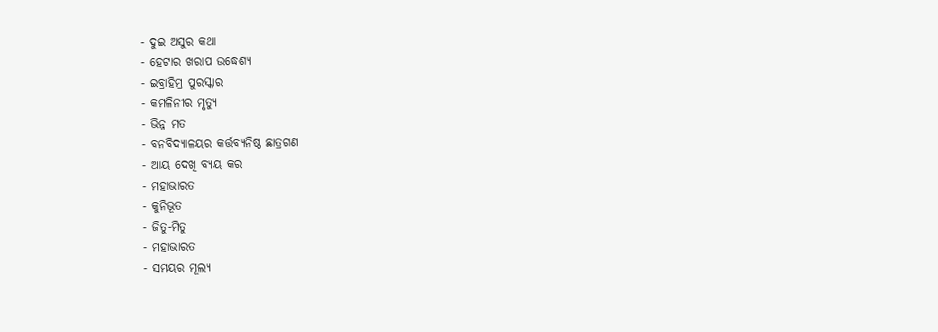- ଦୁଇ ଅସୁର କଥା
- ହେଟାର ଖରାପ ଉଦ୍ଧେଶ୍ୟ
- ଇବ୍ରାହିମ୍ର ପୁରସ୍କାର
- କମଳିନୀର ମୃତ୍ୟୁ
- ଭିନ୍ନ ମତ
- ବନବିଦ୍ୟାଳୟର କର୍ତ୍ତବ୍ୟନିଷ୍ଠ ଛାତ୍ରଗଣ
- ଆୟ ଦେଖି ବ୍ୟୟ କର
- ମହାଭାରତ
- କୁନିଭୂତ
- ଜିତୁ-ମିତୁ
- ମହାଭାରତ
- ସମୟର ମୂଲ୍ୟ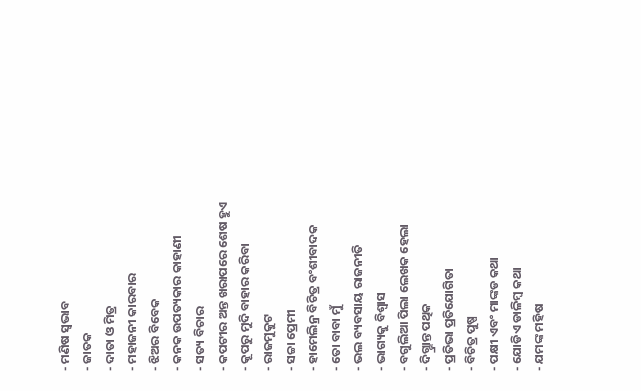- ମଣିଷ ସ୍ୱଭାବ
- ଜାତକ
- ଦାତା ଓ ମିତ୍ର
- ମହାଜନୀ କାରବାର
- ଝିଅର ବିବେକ
- କନକ ଉପତ୍ୟକାର କାହାଣୀ
- ସତ୍ୟ ବିଚାର
- କପଟୀର ଅନ୍ତ ଖରାପରେ ଶେଷ ହୁଏ
- କୂପରୁ ମୁଦି ବାହାର କରିବା
- ରାଜମୁକୁଟ
- ସଚ୍ଚା ପ୍ରେମୀ
- ହାମେଲିନ୍ର ବିଚିତ୍ର ବଂଶୀବାଦକ
- ତୋ ବାବା ମୁଁ
- ଭଲ ବ୍ୟବସାୟ ରାଜନୀତି
- ଭାଗ୍ୟକୁ ବିଶ୍ୱାସ
- ବଗୁଲିଆ ପିଲା ଲେଖକ ହେଲା
- ଦିଗ୍ଭ୍ରାନ୍ତ ପଥିକ
- ପ୍ରତିଭା ପ୍ରତିଯୋଗିତା
- ବିଚିତ୍ର ପୁଷ୍ପ
- ପକ୍ଷୀ ଏବଂ ମାଙ୍କଡ କଥା
- ଯୋଡିଏ ଡାଳିମ୍ବ କଥା
- ଯମଙ୍କ ମହିଷ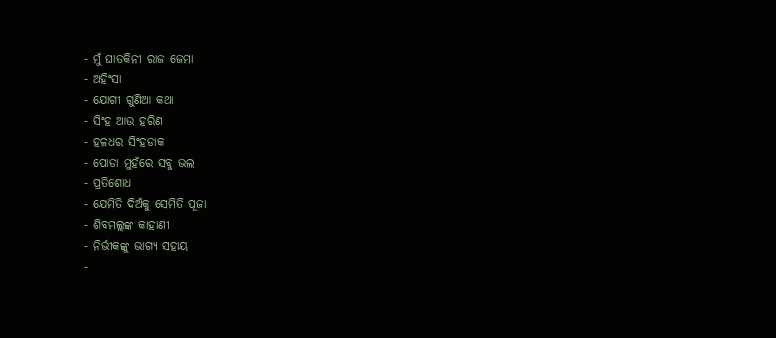- ମୁଁ ଘାତକିନୀ ରାଜ ଜେମା
- ଅହିଂସା
- ଯୋଗୀ ଗୁଣିଆ କଥା
- ସିଂହ ଆଉ ହରିଣ
- ହଳଧର ସିଂହଡାକ
- ପୋଡା ମୁହଁରେ ସବୁ ଭଲ
- ପ୍ରତିଶୋଧ
- ଯେମିତି ଦିଅଁକୁ ସେମିତି ପୂଜା
- ଶିବମଲ୍ଲଙ୍କ କାହାଣୀ
- ନିର୍ଭୀକଙ୍କୁ ଭାଗ୍ୟ ସହାୟ
-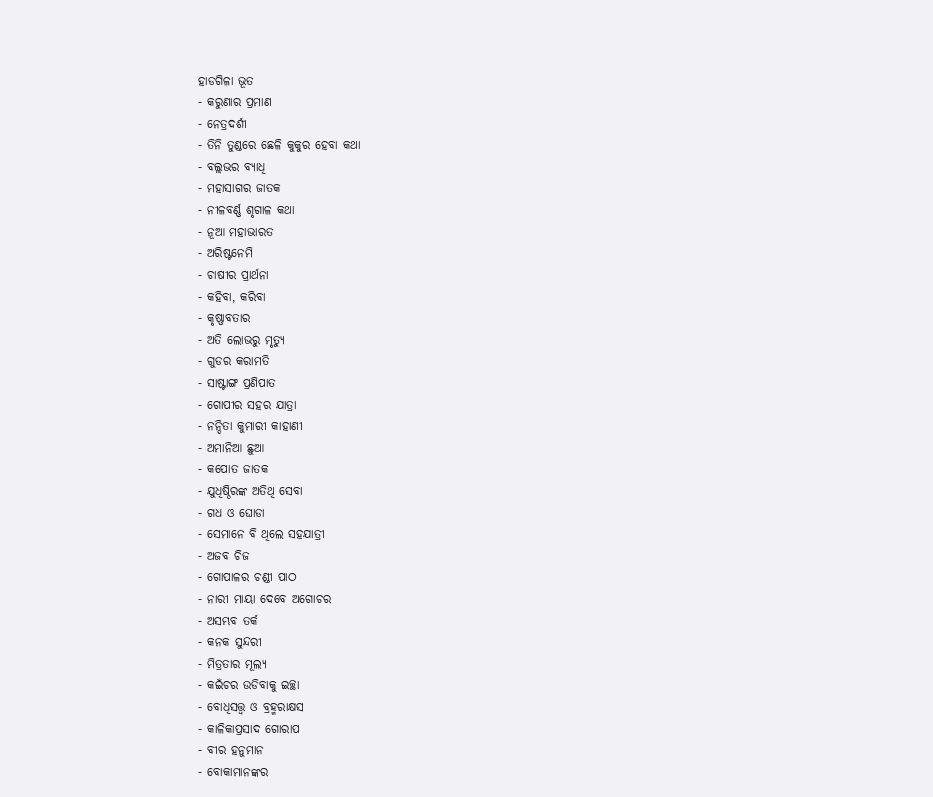ହାଡଗିଳା ଭୂତ
- କରୁଣାର ପ୍ରମାଣ
- ନେତ୍ରଦର୍ଶୀ
- ତିନି ତୁଣ୍ଡରେ ଛେଳି କୁକୁର ହେବା କଥା
- ବଲ୍ଲଭର ବ୍ୟାଧି
- ମହାସାଗର ଜାତକ
- ନୀଳବର୍ଣ୍ଣ ଶୃଗାଳ କଥା
- ନୂଆ ମହାଭାରତ
- ଅରିଷ୍ଟନେମି
- ଚାଷୀର ପ୍ରାର୍ଥନା
- କହିବା, କରିବା
- କୃଷ୍ଣାବତାର
- ଅତି ଲୋଭରୁ ମୃତ୍ୟୁ
- ଗୁଡର କରାମତି
- ସାଷ୍ଟାଙ୍ଗ ପ୍ରଣିପାତ
- ଗୋପୀର ସହର ଯାତ୍ରା
- ନନ୍ଦିତା କୁମାରୀ କାହାଣୀ
- ଅମାନିଆ ଛୁଆ
- କପୋତ ଜାତକ
- ଯୁଧିଷ୍ଠିରଙ୍କ ଅତିଥି ସେବା
- ଗଧ ଓ ଘୋଡା
- ସେମାନେ ବି ଥିଲେ ସହଯାତ୍ରୀ
- ଅଜବ ଚିଜ
- ଗୋପାଳର ଚଣ୍ଡୀ ପାଠ
- ନାରୀ ମାୟା ଦେବେ ଅଗୋଚର
- ଅସମ୍ଭବ ତର୍କ
- କନକ ସୁନ୍ଦରୀ
- ମିତ୍ରତାର ମୂଲ୍ୟ
- କଇଁଚର ଉଡିବାକୁ ଇଚ୍ଛା
- ବୋଧିସତ୍ତ୍ଵ ଓ ବ୍ରହ୍ମରାକ୍ଷସ
- କାଳିକାପ୍ରସାଦ ଗୋରାପ
- ବୀର ହନୁମାନ
- ବୋକାମାନଙ୍କର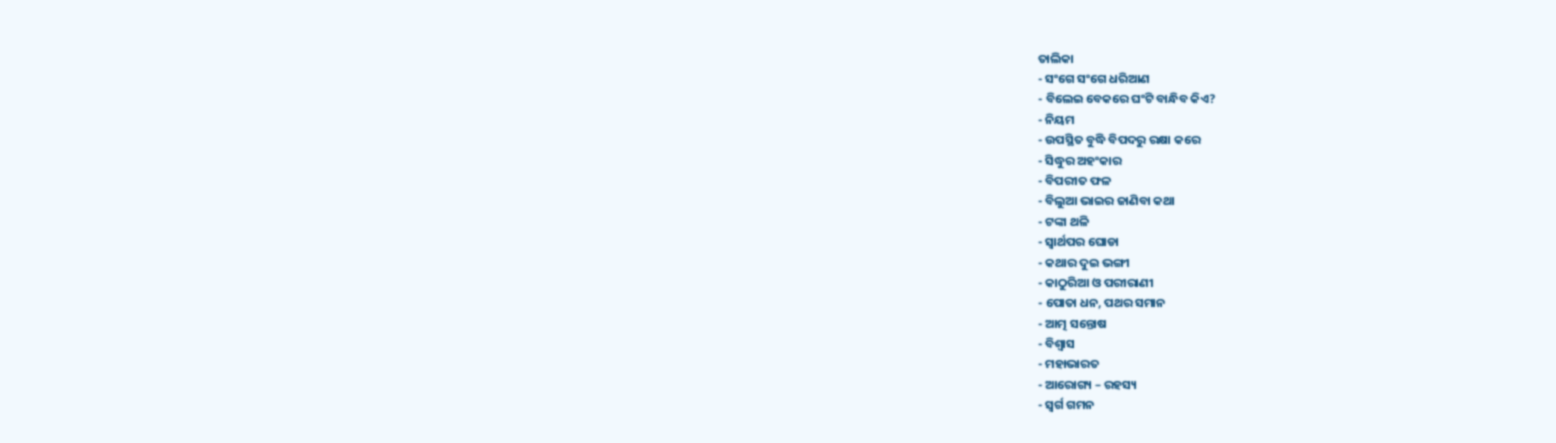ତାଲିକା
- ସଂଗେ ସଂଗେ ଧରିଆଣ
- ବିଲେଇ ବେକରେ ଘଂଟି ବାନ୍ଧିବ କିଏ?
- ନିୟମ
- ଉପସ୍ଥିତ ବୁଦ୍ଧି ବିପଦରୁ ରକ୍ଷା କରେ
- ସିଦ୍ଧୁର ଅହଂକାର
- ବିପରୀତ ଫଳ
- ବିଲୁଆ ଭାଇର ଜାଣିବା କଥା
- ଟଙ୍କା ଥଳି
- ସ୍ୱାର୍ଥପର ଘୋଡା
- କଥାର ଦୁଇ ଭଙ୍ଗୀ
- କାଠୁରିଆ ଓ ପରୀରାଣୀ
- ପୋତା ଧନ, ପଥର ସମାନ
- ଆତ୍ମ ସନ୍ତୋଷ
- ବିଶ୍ୱାସ
- ମହାଭାରତ
- ଆରୋଗ୍ୟ – ରହସ୍ୟ
- ସ୍ୱର୍ଗ ଗମନ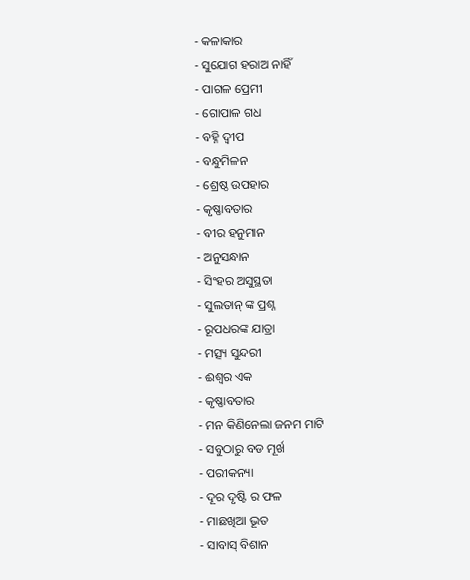- କଳାକାର
- ସୁଯୋଗ ହରାଅ ନାହିଁ
- ପାଗଳ ପ୍ରେମୀ
- ଗୋପାଳ ଗଧ
- ବହ୍ନି ଦ୍ୱୀପ
- ବନ୍ଧୁମିଳନ
- ଶ୍ରେଷ୍ଠ ଉପହାର
- କୃଷ୍ଣାବତାର
- ବୀର ହନୁମାନ
- ଅନୁସନ୍ଧାନ
- ସିଂହର ଅସୁସ୍ଥତା
- ସୁଲତାନ୍ ଙ୍କ ପ୍ରଶ୍ନ
- ରୂପଧରଙ୍କ ଯାତ୍ରା
- ମତ୍ସ୍ୟ ସୁନ୍ଦରୀ
- ଈଶ୍ୱର ଏକ
- କୃଷ୍ଣାବତାର
- ମନ କିଣିନେଲା ଜନମ ମାଟି
- ସବୁଠାରୁ ବଡ ମୂର୍ଖ
- ପରୀକନ୍ୟା
- ଦୂର ଦୃଷ୍ଟି ର ଫଳ
- ମାଛଖିଆ ଭୂତ
- ସାବାସ୍ ବିଶାନ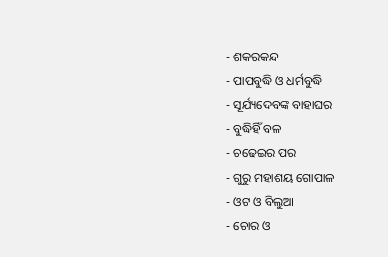- ଶକରକନ୍ଦ
- ପାପବୁଦ୍ଧି ଓ ଧର୍ମବୁଦ୍ଧି
- ସୂର୍ଯ୍ୟଦେବଙ୍କ ବାହାଘର
- ବୁଦ୍ଧିହିଁ ବଳ
- ଚଢେଇର ପର
- ଗୁରୁ ମହାଶୟ ଗୋପାଳ
- ଓଟ ଓ ବିଲୁଆ
- ଚୋର ଓ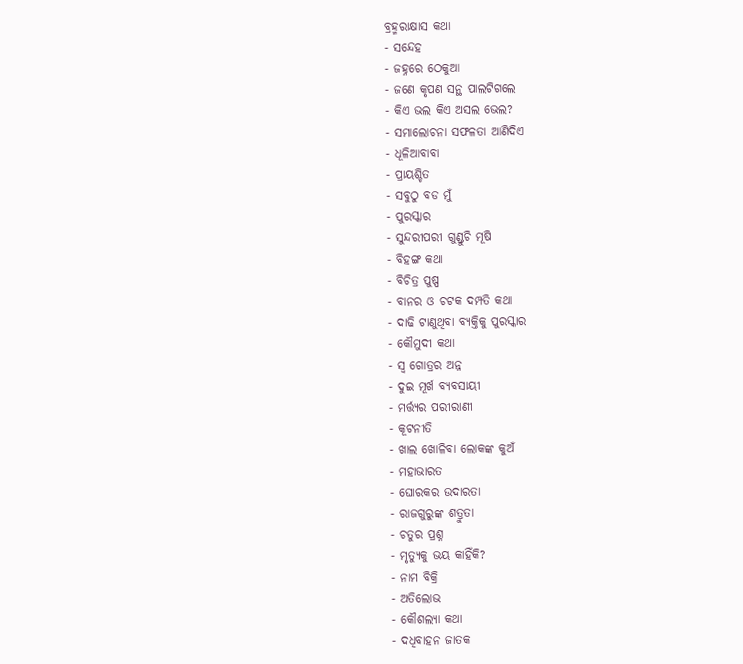ବ୍ରହ୍ମରାକ୍ଷାସ କଥା
- ସନ୍ଦେହ
- ଜହ୍ନରେ ଠେକୁଆ
- ଜଣେ କୃପଣ ସନ୍ଥ ପାଲଟିଗଲେ
- କିଏ ଭଲ କିଏ ଅସଲ ଭେଲ?
- ସମାଲୋଚନା ସଫଳତା ଆଣିଦିଏ
- ଧୂଳିଆବାବା
- ପ୍ରାୟଶ୍ଚିତ
- ସବୁଠୁ ବଡ ମୁଁ
- ପୁରସ୍କାର
- ସୁନ୍ଦରୀପରୀ ଗୁଣ୍ଡୁଚି ମୂଷି
- ବିହଙ୍ଗ କଥା
- ବିଚିତ୍ର ପୁଷ୍ପ
- ବାନର ଓ ଚଟକ ଦମ୍ପତି କଥା
- ଦାଢି ଟାଣୁଥିବା ବ୍ୟକ୍ତିକୁ ପୁରସ୍କାର
- କୌମୁଦୀ କଥା
- ସ୍ୱ ଗୋତ୍ରର ଅନ୍ନ
- ଦୁଇ ମୂର୍ଖ ବ୍ୟବସାୟୀ
- ମର୍ତ୍ତ୍ୟର ପରୀରାଣୀ
- କୂଟନୀତି
- ଖାଲ ଖୋଳିବା ଲୋକଙ୍କ କୁଅଁ
- ମହାଭାରତ
- ଘୋରକର ଉଦାରତା
- ରାଜଗୁରୁଙ୍କ ଶତ୍ରୁତା
- ଚତୁର ପ୍ରଶ୍ନ
- ମୃତ୍ୟୁକୁ ଭୟ କାହିଁକି?
- ନାମ ବିକ୍ରି
- ଅତିଲୋଭ
- କୌଶଲ୍ୟା କଥା
- ଦଧିବାହନ ଜାତକ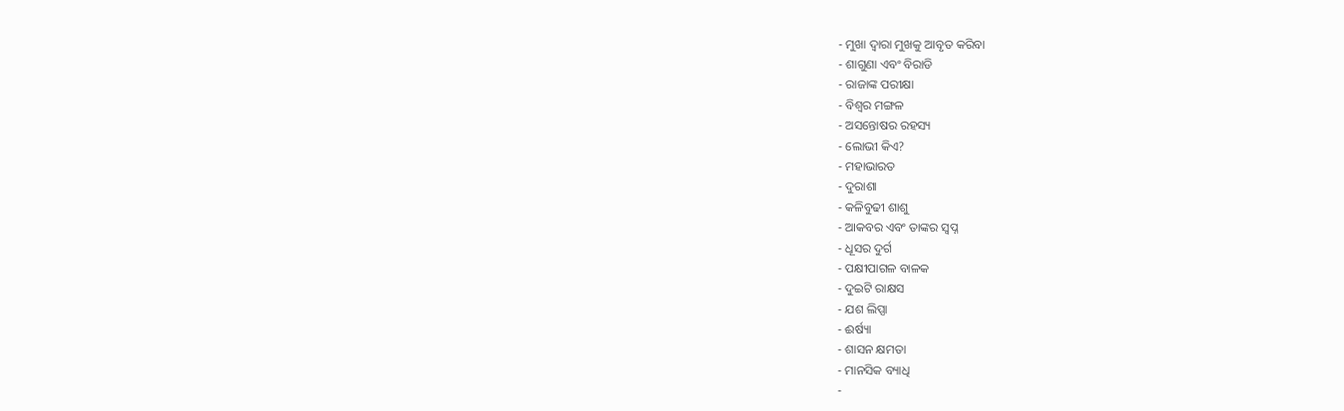- ମୁଖା ଦ୍ୱାରା ମୁଖକୁ ଆବୃତ କରିବା
- ଶାଗୁଣା ଏବଂ ବିରାଡି
- ରାଜାଙ୍କ ପରୀକ୍ଷା
- ବିଶ୍ୱର ମଙ୍ଗଳ
- ଅସନ୍ତୋଷର ରହସ୍ୟ
- ଲୋଭୀ କିଏ?
- ମହାଭାରତ
- ଦୁରାଶା
- କଳିବୁଢୀ ଶାଶୁ
- ଆକବର ଏବଂ ତାଙ୍କର ସ୍ୱପ୍ନ
- ଧୂସର ଦୁର୍ଗ
- ପକ୍ଷୀପାଗଳ ବାଳକ
- ଦୁଇଟି ରାକ୍ଷସ
- ଯଶ ଲିପ୍ସା
- ଈର୍ଷ୍ୟା
- ଶାସନ କ୍ଷମତା
- ମାନସିକ ବ୍ୟାଧି
-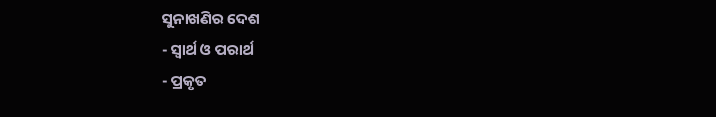ସୁନାଖଣିର ଦେଶ
- ସ୍ୱାର୍ଥ ଓ ପରାର୍ଥ
- ପ୍ରକୃତ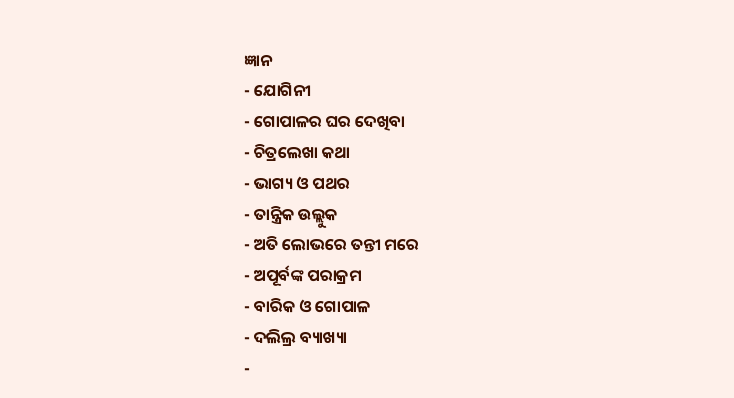ଜ୍ଞାନ
- ଯୋଗିନୀ
- ଗୋପାଳର ଘର ଦେଖିବା
- ଚିତ୍ରଲେଖା କଥା
- ଭାଗ୍ୟ ଓ ପଥର
- ତାନ୍ତ୍ରିକ ଉଲ୍ଲୁକ
- ଅତି ଲୋଭରେ ତନ୍ତୀ ମରେ
- ଅପୂର୍ବଙ୍କ ପରାକ୍ରମ
- ବାରିକ ଓ ଗୋପାଳ
- ଦଲିଲ୍ର ବ୍ୟାଖ୍ୟା
-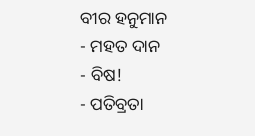ବୀର ହନୁମାନ
- ମହତ ଦାନ
- ବିଷ!
- ପତିବ୍ରତା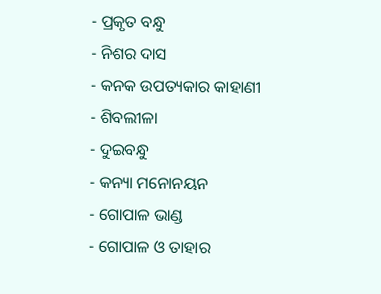- ପ୍ରକୃତ ବନ୍ଧୁ
- ନିଶର ଦାସ
- କନକ ଉପତ୍ୟକାର କାହାଣୀ
- ଶିବଲୀଳା
- ଦୁଇବନ୍ଧୁ
- କନ୍ୟା ମନୋନୟନ
- ଗୋପାଳ ଭାଣ୍ଡ
- ଗୋପାଳ ଓ ତାହାର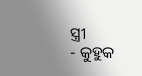ସ୍ତ୍ରୀ
- କୁହୁକ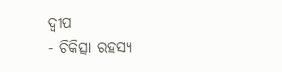ଦ୍ୱୀପ
- ଚିକିତ୍ସା ରହସ୍ୟ